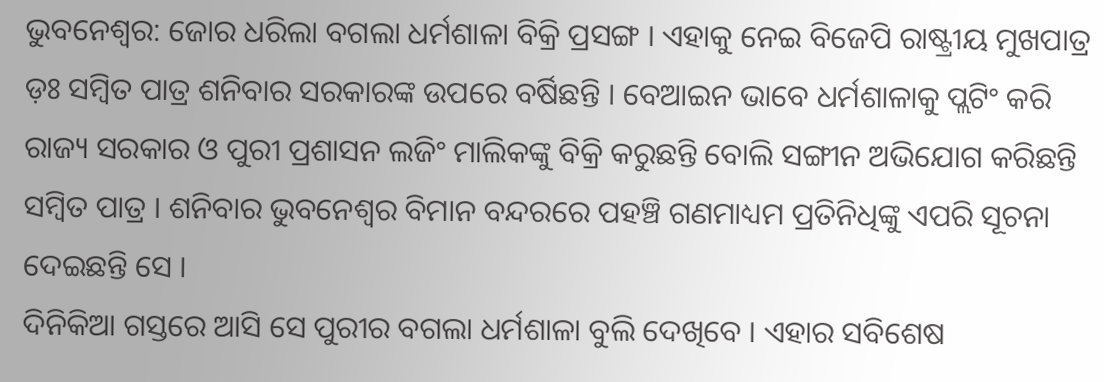ଭୁବନେଶ୍ବର: ଜୋର ଧରିଲା ବଗଲା ଧର୍ମଶାଳା ବିକ୍ରି ପ୍ରସଙ୍ଗ । ଏହାକୁ ନେଇ ବିଜେପି ରାଷ୍ଟ୍ରୀୟ ମୁଖପାତ୍ର ଡ଼ଃ ସମ୍ବିତ ପାତ୍ର ଶନିବାର ସରକାରଙ୍କ ଉପରେ ବର୍ଷିଛନ୍ତି । ବେଆଇନ ଭାବେ ଧର୍ମଶାଳାକୁ ପ୍ଲଟିଂ କରି ରାଜ୍ୟ ସରକାର ଓ ପୁରୀ ପ୍ରଶାସନ ଲଜିଂ ମାଲିକଙ୍କୁ ବିକ୍ରି କରୁଛନ୍ତି ବୋଲି ସଙ୍ଗୀନ ଅଭିଯୋଗ କରିଛନ୍ତି ସମ୍ବିତ ପାତ୍ର । ଶନିବାର ଭୁବନେଶ୍ବର ବିମାନ ବନ୍ଦରରେ ପହଞ୍ଚି ଗଣମାଧ୍ୟମ ପ୍ରତିନିଧିଙ୍କୁ ଏପରି ସୂଚନା ଦେଇଛନ୍ତି ସେ ।
ଦିନିକିଆ ଗସ୍ତରେ ଆସି ସେ ପୁରୀର ବଗଲା ଧର୍ମଶାଳା ବୁଲି ଦେଖିବେ । ଏହାର ସବିଶେଷ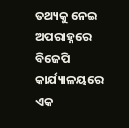ତଥ୍ୟକୁ ନେଇ ଅପରାହ୍ନରେ ବିଜେପି କାର୍ଯ୍ୟାଳୟରେ ଏକ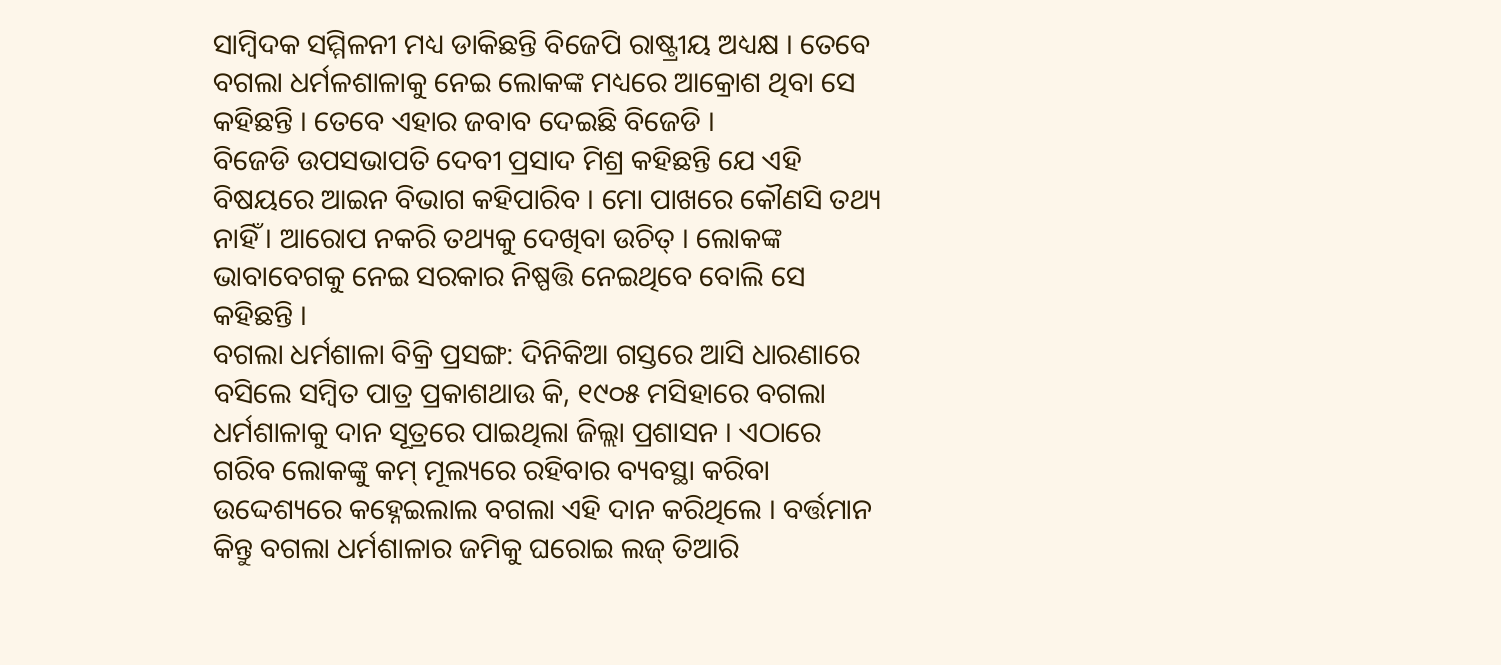ସାମ୍ବିଦକ ସମ୍ମିଳନୀ ମଧ୍ୟ ଡାକିଛନ୍ତି ବିଜେପି ରାଷ୍ଟ୍ରୀୟ ଅଧ୍ୟକ୍ଷ । ତେବେ ବଗଲା ଧର୍ମଳଶାଳାକୁ ନେଇ ଲୋକଙ୍କ ମଧ୍ୟରେ ଆକ୍ରୋଶ ଥିବା ସେ କହିଛନ୍ତି । ତେବେ ଏହାର ଜବାବ ଦେଇଛି ବିଜେଡି ।
ବିଜେଡି ଉପସଭାପତି ଦେବୀ ପ୍ରସାଦ ମିଶ୍ର କହିଛନ୍ତି ଯେ ଏହି ବିଷୟରେ ଆଇନ ବିଭାଗ କହିପାରିବ । ମୋ ପାଖରେ କୌଣସି ତଥ୍ୟ ନାହିଁ । ଆରୋପ ନକରି ତଥ୍ୟକୁ ଦେଖିବା ଉଚିତ୍ । ଲୋକଙ୍କ ଭାବାବେଗକୁ ନେଇ ସରକାର ନିଷ୍ପତ୍ତି ନେଇଥିବେ ବୋଲି ସେ କହିଛନ୍ତି ।
ବଗଲା ଧର୍ମଶାଳା ବିକ୍ରି ପ୍ରସଙ୍ଗ: ଦିନିକିଆ ଗସ୍ତରେ ଆସି ଧାରଣାରେ ବସିଲେ ସମ୍ବିତ ପାତ୍ର ପ୍ରକାଶଥାଉ କି, ୧୯୦୫ ମସିହାରେ ବଗଲା ଧର୍ମଶାଳାକୁ ଦାନ ସୂତ୍ରରେ ପାଇଥିଲା ଜିଲ୍ଲା ପ୍ରଶାସନ । ଏଠାରେ ଗରିବ ଲୋକଙ୍କୁ କମ୍ ମୂଲ୍ୟରେ ରହିବାର ବ୍ୟବସ୍ଥା କରିବା ଉଦ୍ଦେଶ୍ୟରେ କହ୍ନେଇଲାଲ ବଗଲା ଏହି ଦାନ କରିଥିଲେ । ବର୍ତ୍ତମାନ କିନ୍ତୁ ବଗଲା ଧର୍ମଶାଳାର ଜମିକୁ ଘରୋଇ ଲଜ୍ ତିଆରି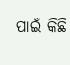ପାଇଁ କିଛି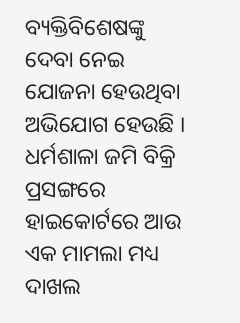ବ୍ୟକ୍ତିବିଶେଷଙ୍କୁ ଦେବା ନେଇ ଯୋଜନା ହେଉଥିବା ଅଭିଯୋଗ ହେଉଛି । ଧର୍ମଶାଳା ଜମି ବିକ୍ରି ପ୍ରସଙ୍ଗରେ ହାଇକୋର୍ଟରେ ଆଉ ଏକ ମାମଲା ମଧ୍ୟ ଦାଖଲ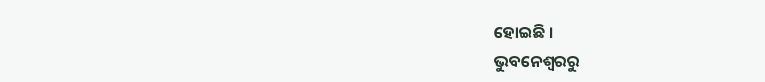ହୋଇଛି ।
ଭୁବନେଶ୍ବରରୁ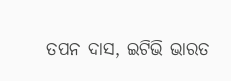ତପନ ଦାସ, ଇଟିଭି ଭାରତ